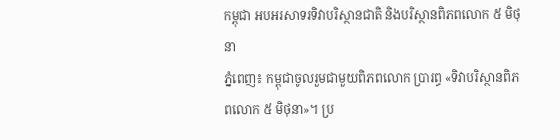កម្ពុជា អបអរសាទរទិវាបរិស្ថានជាតិ និងបរិស្ថានពិភពលោក ៥ មិថុនា
ភ្នំពេញ៖ កម្ពុជាចូលរួមជាមួយពិភពលោក ប្រារព្ធ «ទិវាបរិស្ថានពិភពលោក ៥ មិថុនា»។ ប្រ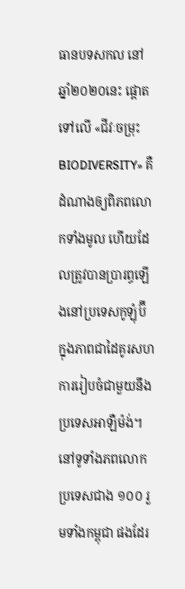ធានបទសកល នៅឆ្នាំ២០២០នេះ ផ្តោតទៅលើ «ជីវៈចម្រុះ BIODIVERSITY» គឺដំណាងឲ្យពិភពលោកទាំងមូល ហើយដែលត្រូវបានប្រារព្ធឡើងនៅប្រទេសកូឡុំប៊ី ក្នុងភាពជាដៃគូរសហការរៀបចំជាមួយនឹងប្រទេសអាឡឺម៉ង់។ នៅទូទាំងភពលោក ប្រទេសជាង ១០០ រួមទាំងកម្ពុជា ផងដែរ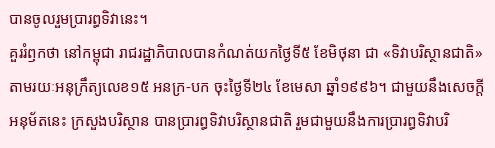បានចូលរួមប្រារព្ធទិវានេះ។
គួររំឭកថា នៅកម្ពុជា រាជរដ្ឋាភិបាលបានកំណត់យកថ្ងៃទី៥ ខែមិថុនា ជា «ទិវាបរិស្ថានជាតិ» តាមរយៈអនុក្រឹត្យលេខ១៥ អនក្រ-បក ចុះថ្ងៃទី២៤ ខែមេសា ឆ្នាំ១៩៩៦។ ជាមួយនឹងសេចក្តីអនុម័តនេះ ក្រសួងបរិស្ថាន បានប្រារព្ធទិវាបរិស្ថានជាតិ រួមជាមួយនឹងការប្រារព្ធទិវាបរិ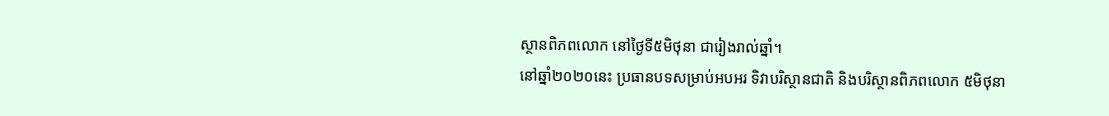ស្ថានពិភពលោក នៅថ្ងៃទី៥មិថុនា ជារៀងរាល់ឆ្នាំ។
នៅឆ្នាំ២០២០នេះ ប្រធានបទសម្រាប់អបអរ ទិវាបរិស្ថានជាតិ និងបរិស្ថានពិភពលោក ៥មិថុនា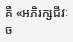គឺ «អភិរក្សជីវៈច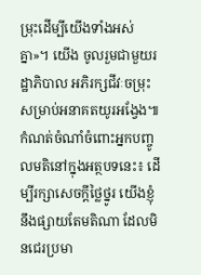ម្រុះដើម្បីយើងទាំងអស់គ្នា»។ យើង ចូលរួមជាមួយរដ្ឋាភិបាល អភិរក្សជីវៈចម្រុះ សម្រាប់អនាគតយូរអង្វែង៕
កំណត់ចំណាំចំពោះអ្នកបញ្ចូលមតិនៅក្នុងអត្ថបទនេះ៖ ដើម្បីរក្សាសេចក្ដីថ្លៃថ្នូរ យើងខ្ញុំនឹងផ្សាយតែមតិណា ដែលមិនជេរប្រមា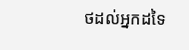ថដល់អ្នកដទៃ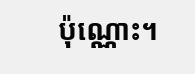ប៉ុណ្ណោះ។